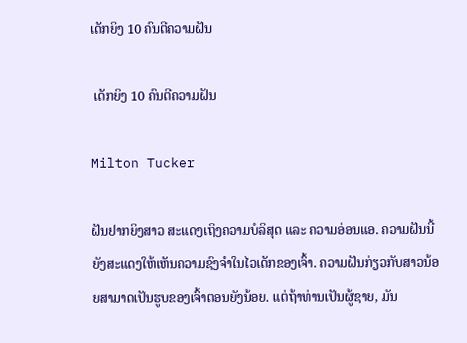ເດັກຍິງ 10 ຄົນຕີຄວາມຝັນ

 ເດັກຍິງ 10 ຄົນຕີຄວາມຝັນ

Milton Tucker

ຝັນຢາກຍິງສາວ ສະແດງເຖິງຄວາມບໍລິສຸດ ແລະ ຄວາມອ່ອນແອ. ຄວາມຝັນນີ້ຍັງສະແດງໃຫ້ເຫັນຄວາມຊົງຈໍາໃນໄວເດັກຂອງເຈົ້າ. ຄວາມຝັນກ່ຽວກັບສາວນ້ອຍສາມາດເປັນຮູບຂອງເຈົ້າຕອນຍັງນ້ອຍ. ແຕ່ຖ້າທ່ານເປັນຜູ້ຊາຍ, ມັນ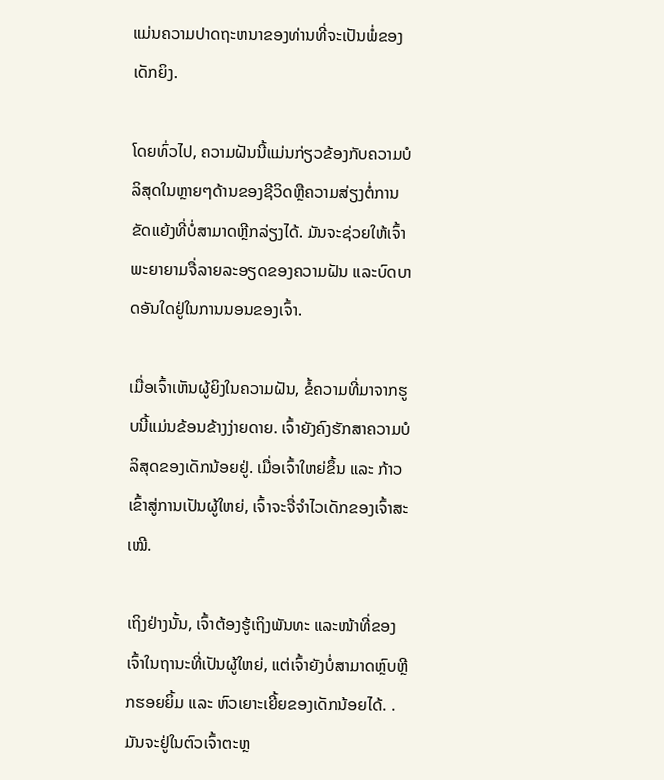ແມ່ນຄວາມປາດຖະຫນາຂອງທ່ານທີ່ຈະເປັນພໍ່ຂອງເດັກຍິງ.

ໂດຍທົ່ວໄປ, ຄວາມຝັນນີ້ແມ່ນກ່ຽວຂ້ອງກັບຄວາມບໍລິສຸດໃນຫຼາຍໆດ້ານຂອງຊີວິດຫຼືຄວາມສ່ຽງຕໍ່ການຂັດແຍ້ງທີ່ບໍ່ສາມາດຫຼີກລ່ຽງໄດ້. ມັນຈະຊ່ວຍໃຫ້ເຈົ້າພະຍາຍາມຈື່ລາຍລະອຽດຂອງຄວາມຝັນ ແລະບົດບາດອັນໃດຢູ່ໃນການນອນຂອງເຈົ້າ.

ເມື່ອເຈົ້າເຫັນຜູ້ຍິງໃນຄວາມຝັນ, ຂໍ້ຄວາມທີ່ມາຈາກຮູບນີ້ແມ່ນຂ້ອນຂ້າງງ່າຍດາຍ. ເຈົ້າຍັງຄົງຮັກສາຄວາມບໍລິສຸດຂອງເດັກນ້ອຍຢູ່. ເມື່ອເຈົ້າໃຫຍ່ຂຶ້ນ ແລະ ກ້າວເຂົ້າສູ່ການເປັນຜູ້ໃຫຍ່, ເຈົ້າຈະຈື່ຈຳໄວເດັກຂອງເຈົ້າສະເໝີ.

ເຖິງຢ່າງນັ້ນ, ເຈົ້າຕ້ອງຮູ້ເຖິງພັນທະ ແລະໜ້າທີ່ຂອງເຈົ້າໃນຖານະທີ່ເປັນຜູ້ໃຫຍ່, ແຕ່ເຈົ້າຍັງບໍ່ສາມາດຫຼົບຫຼີກຮອຍຍິ້ມ ແລະ ຫົວເຍາະເຍີ້ຍຂອງເດັກນ້ອຍໄດ້. . ມັນຈະຢູ່ໃນຕົວເຈົ້າຕະຫຼ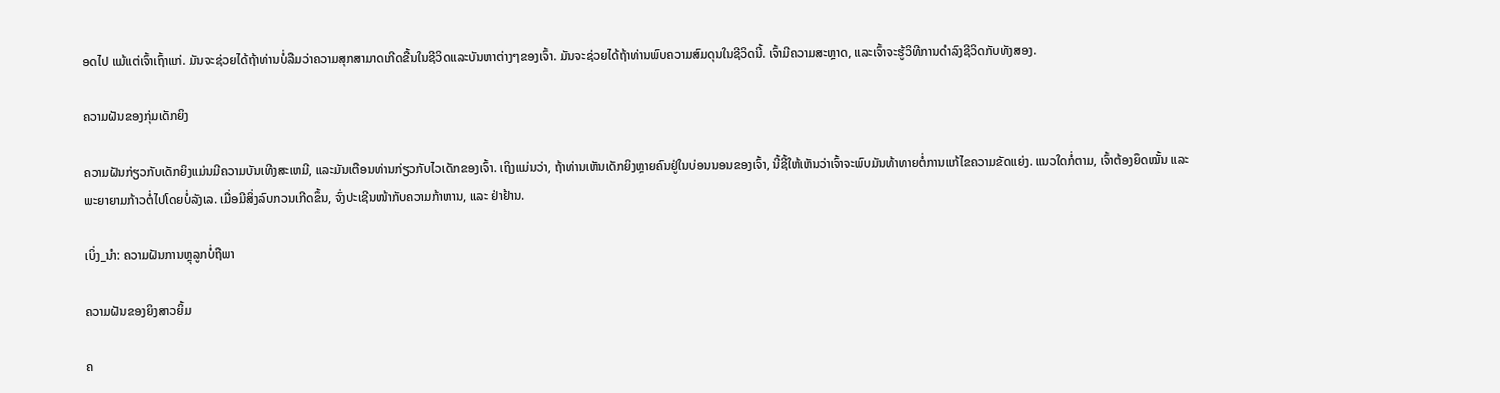ອດໄປ ແມ້ແຕ່ເຈົ້າເຖົ້າແກ່. ມັນຈະຊ່ວຍໄດ້ຖ້າທ່ານບໍ່ລືມວ່າຄວາມສຸກສາມາດເກີດຂື້ນໃນຊີວິດແລະບັນຫາຕ່າງໆຂອງເຈົ້າ. ມັນຈະຊ່ວຍໄດ້ຖ້າທ່ານພົບຄວາມສົມດຸນໃນຊີວິດນີ້. ເຈົ້າມີຄວາມສະຫຼາດ, ແລະເຈົ້າຈະຮູ້ວິທີການດໍາລົງຊີວິດກັບທັງສອງ.

ຄວາມຝັນຂອງກຸ່ມເດັກຍິງ

ຄວາມຝັນກ່ຽວກັບເດັກຍິງແມ່ນມີຄວາມບັນເທີງສະເຫມີ, ແລະມັນເຕືອນທ່ານກ່ຽວກັບໄວເດັກຂອງເຈົ້າ. ເຖິງແມ່ນວ່າ, ຖ້າທ່ານເຫັນເດັກຍິງຫຼາຍຄົນຢູ່ໃນບ່ອນນອນຂອງເຈົ້າ, ນີ້ຊີ້ໃຫ້ເຫັນວ່າເຈົ້າຈະພົບມັນທ້າທາຍຕໍ່ການແກ້ໄຂຄວາມຂັດແຍ່ງ. ແນວໃດກໍ່ຕາມ, ເຈົ້າຕ້ອງຍຶດໝັ້ນ ແລະພະຍາຍາມກ້າວຕໍ່ໄປໂດຍບໍ່ລັງເລ. ເມື່ອມີສິ່ງລົບກວນເກີດຂຶ້ນ, ຈົ່ງປະເຊີນໜ້າກັບຄວາມກ້າຫານ, ແລະ ຢ່າຢ້ານ.

ເບິ່ງ_ນຳ: ຄວາມຝັນການຫຼຸລູກບໍ່ຖືພາ

ຄວາມຝັນຂອງຍິງສາວຍິ້ມ

ຄ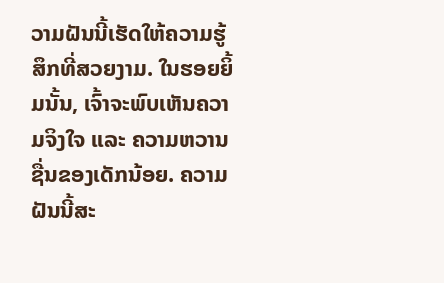ວາມຝັນນີ້ເຮັດໃຫ້ຄວາມຮູ້ສຶກທີ່ສວຍງາມ. ໃນຮອຍຍິ້ມນັ້ນ, ເຈົ້າຈະພົບເຫັນຄວາມຈິງໃຈ ແລະ ຄວາມຫວານຊື່ນຂອງເດັກນ້ອຍ. ຄວາມຝັນນີ້ສະ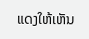ແດງໃຫ້ເຫັນ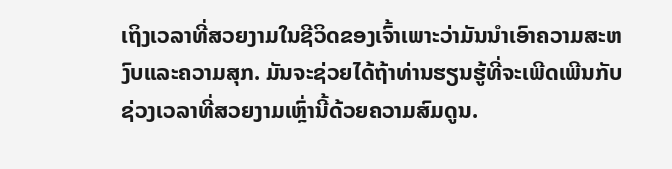ເຖິງເວລາທີ່ສວຍງາມໃນຊີວິດຂອງເຈົ້າເພາະວ່າມັນນໍາເອົາຄວາມສະຫງົບແລະຄວາມສຸກ. ມັນຈະຊ່ວຍໄດ້ຖ້າທ່ານຮຽນຮູ້ທີ່ຈະເພີດເພີນກັບຊ່ວງເວລາທີ່ສວຍງາມເຫຼົ່ານີ້ດ້ວຍຄວາມສົມດູນ.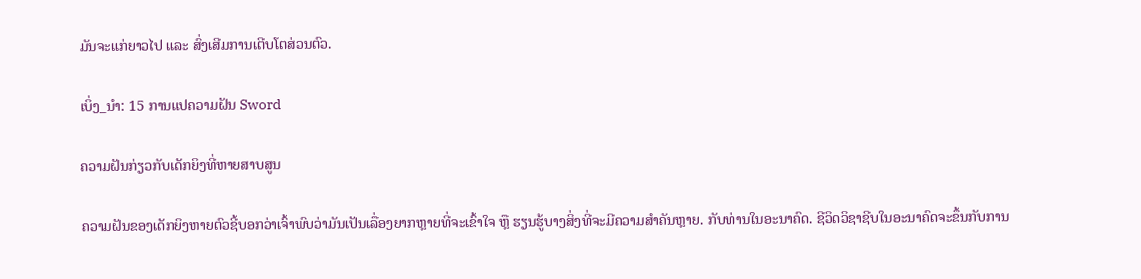ມັນຈະແກ່ຍາວໄປ ແລະ ສົ່ງເສີມການເຕີບໂຕສ່ວນຕົວ.

ເບິ່ງ_ນຳ: 15 ການແປຄວາມຝັນ Sword

ຄວາມຝັນກ່ຽວກັບເດັກຍິງທີ່ຫາຍສາບສູນ

ຄວາມຝັນຂອງເດັກຍິງຫາຍຕົວຊີ້ບອກວ່າເຈົ້າພົບວ່າມັນເປັນເລື່ອງຍາກຫຼາຍທີ່ຈະເຂົ້າໃຈ ຫຼື ຮຽນຮູ້ບາງສິ່ງທີ່ຈະມີຄວາມສໍາຄັນຫຼາຍ. ກັບທ່ານໃນອະນາຄົດ. ຊີວິດວິຊາຊີບໃນອະນາຄົດຈະຂຶ້ນກັບການ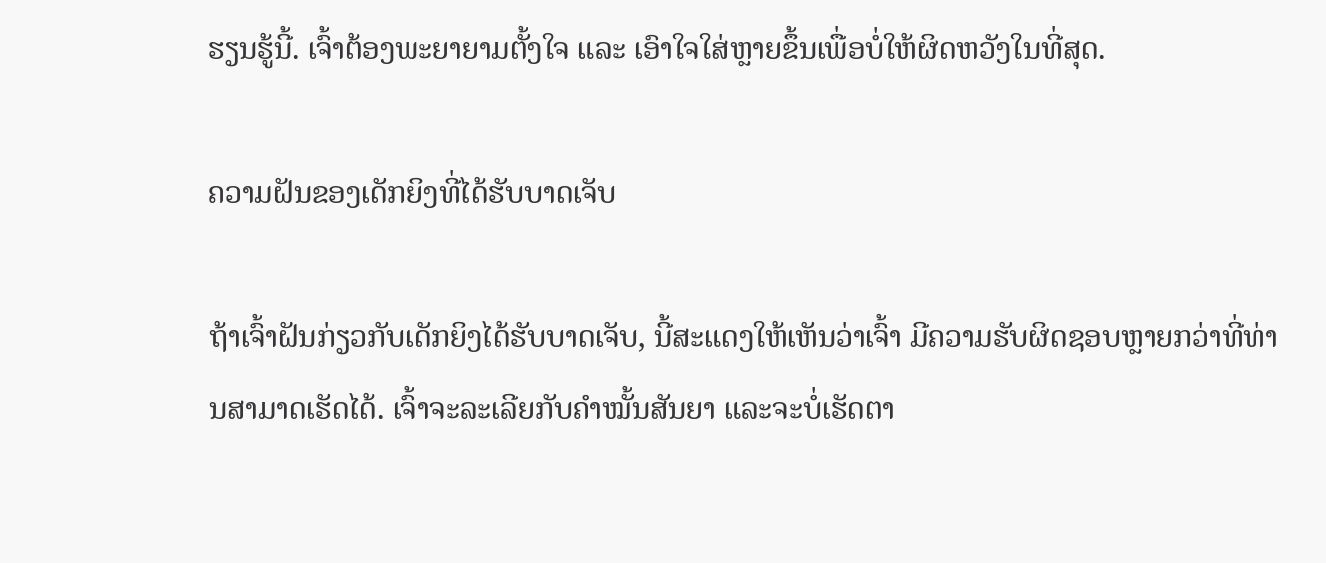ຮຽນຮູ້ນີ້. ເຈົ້າຕ້ອງພະຍາຍາມຕັ້ງໃຈ ແລະ ເອົາໃຈໃສ່ຫຼາຍຂຶ້ນເພື່ອບໍ່ໃຫ້ຜິດຫວັງໃນທີ່ສຸດ.

ຄວາມຝັນຂອງເດັກຍິງທີ່ໄດ້ຮັບບາດເຈັບ

ຖ້າເຈົ້າຝັນກ່ຽວກັບເດັກຍິງໄດ້ຮັບບາດເຈັບ, ນີ້ສະແດງໃຫ້ເຫັນວ່າເຈົ້າ ມີຄວາມຮັບຜິດຊອບຫຼາຍກວ່າທີ່ທ່ານສາມາດເຮັດໄດ້. ເຈົ້າຈະລະເລີຍກັບຄຳໝັ້ນສັນຍາ ແລະຈະບໍ່ເຮັດຕາ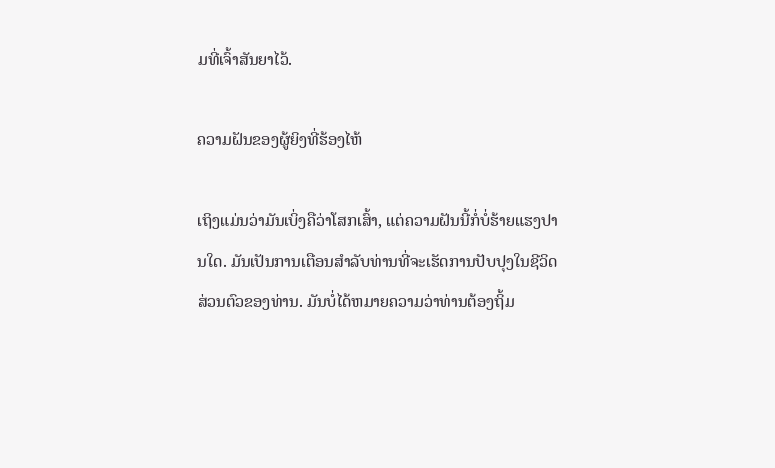ມທີ່ເຈົ້າສັນຍາໄວ້.

ຄວາມຝັນຂອງຜູ້ຍິງທີ່ຮ້ອງໄຫ້

ເຖິງແມ່ນວ່າມັນເບິ່ງຄືວ່າໂສກເສົ້າ, ແຕ່ຄວາມຝັນນີ້ກໍ່ບໍ່ຮ້າຍແຮງປານໃດ. ມັນເປັນການເຕືອນສໍາລັບທ່ານທີ່ຈະເຮັດການປັບປຸງໃນຊີວິດສ່ວນຕົວຂອງທ່ານ. ມັນບໍ່ໄດ້ຫມາຍຄວາມວ່າທ່ານຕ້ອງຖິ້ມ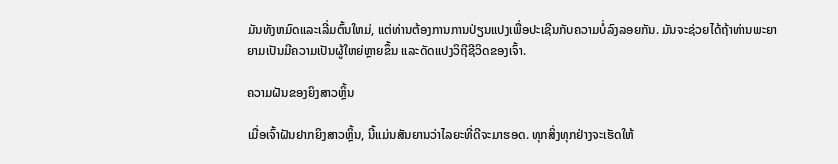ມັນທັງຫມົດແລະເລີ່ມຕົ້ນໃຫມ່, ແຕ່ທ່ານຕ້ອງການການປ່ຽນແປງເພື່ອປະເຊີນກັບຄວາມບໍ່ລົງລອຍກັນ. ມັນຈະຊ່ວຍໄດ້ຖ້າທ່ານພະຍາຍາມເປັນມີຄວາມເປັນຜູ້ໃຫຍ່ຫຼາຍຂຶ້ນ ແລະດັດແປງວິຖີຊີວິດຂອງເຈົ້າ.

ຄວາມຝັນຂອງຍິງສາວຫຼິ້ນ

ເມື່ອເຈົ້າຝັນຢາກຍິງສາວຫຼິ້ນ, ນີ້ແມ່ນສັນຍານວ່າໄລຍະທີ່ດີຈະມາຮອດ. ທຸກສິ່ງທຸກຢ່າງຈະເຮັດໃຫ້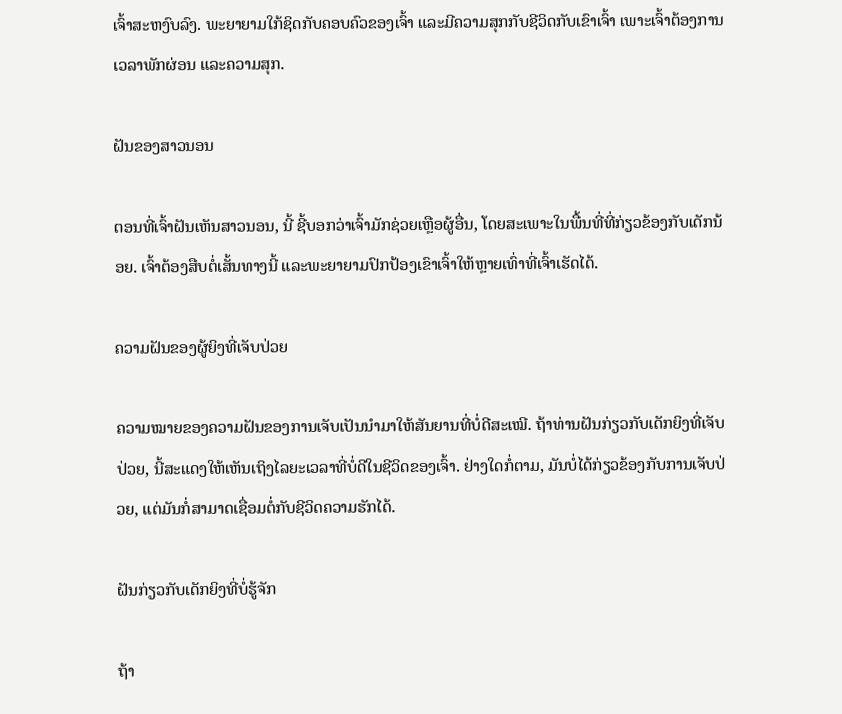ເຈົ້າສະຫງົບລົງ. ພະຍາຍາມໃກ້ຊິດກັບຄອບຄົວຂອງເຈົ້າ ແລະມີຄວາມສຸກກັບຊີວິດກັບເຂົາເຈົ້າ ເພາະເຈົ້າຕ້ອງການເວລາພັກຜ່ອນ ແລະຄວາມສຸກ.

ຝັນຂອງສາວນອນ

ຕອນທີ່ເຈົ້າຝັນເຫັນສາວນອນ, ນີ້ ຊີ້ບອກວ່າເຈົ້າມັກຊ່ວຍເຫຼືອຜູ້ອື່ນ, ໂດຍສະເພາະໃນພື້ນທີ່ທີ່ກ່ຽວຂ້ອງກັບເດັກນ້ອຍ. ເຈົ້າຕ້ອງສືບຕໍ່ເສັ້ນທາງນີ້ ແລະພະຍາຍາມປົກປ້ອງເຂົາເຈົ້າໃຫ້ຫຼາຍເທົ່າທີ່ເຈົ້າເຮັດໄດ້.

ຄວາມຝັນຂອງຜູ້ຍິງທີ່ເຈັບປ່ວຍ

ຄວາມໝາຍຂອງຄວາມຝັນຂອງການເຈັບເປັນນຳມາໃຫ້ສັນຍານທີ່ບໍ່ດີສະເໝີ. ຖ້າທ່ານຝັນກ່ຽວກັບເດັກຍິງທີ່ເຈັບປ່ວຍ, ນີ້ສະແດງໃຫ້ເຫັນເຖິງໄລຍະເວລາທີ່ບໍ່ດີໃນຊີວິດຂອງເຈົ້າ. ຢ່າງໃດກໍ່ຕາມ, ມັນບໍ່ໄດ້ກ່ຽວຂ້ອງກັບການເຈັບປ່ວຍ, ແຕ່ມັນກໍ່ສາມາດເຊື່ອມຕໍ່ກັບຊີວິດຄວາມຮັກໄດ້.

ຝັນກ່ຽວກັບເດັກຍິງທີ່ບໍ່ຮູ້ຈັກ

ຖ້າ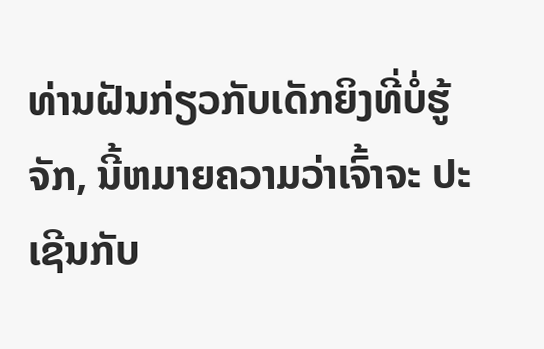ທ່ານຝັນກ່ຽວກັບເດັກຍິງທີ່ບໍ່ຮູ້ຈັກ, ນີ້ຫມາຍຄວາມວ່າເຈົ້າຈະ ປະເຊີນກັບ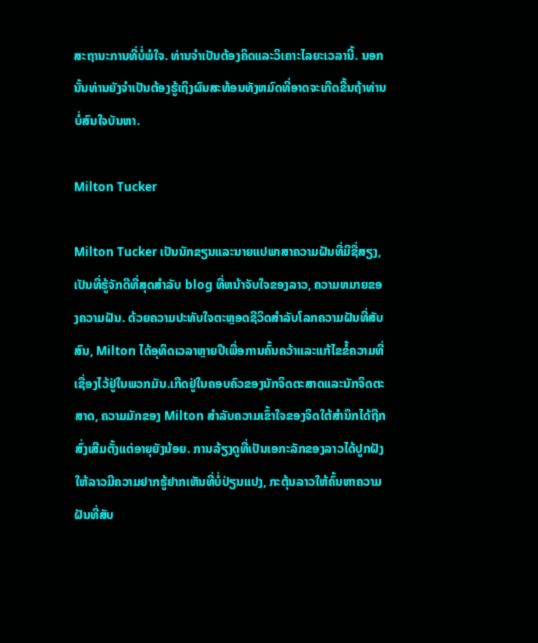ສະຖານະການທີ່ບໍ່ພໍໃຈ. ທ່ານຈໍາເປັນຕ້ອງຄິດແລະວິເຄາະໄລຍະເວລານີ້. ນອກນັ້ນທ່ານຍັງຈໍາເປັນຕ້ອງຮູ້ເຖິງຜົນສະທ້ອນທັງຫມົດທີ່ອາດຈະເກີດຂື້ນຖ້າທ່ານບໍ່ສົນໃຈບັນຫາ.

Milton Tucker

Milton Tucker ເປັນນັກຂຽນແລະນາຍແປພາສາຄວາມຝັນທີ່ມີຊື່ສຽງ, ເປັນທີ່ຮູ້ຈັກດີທີ່ສຸດສໍາລັບ blog ທີ່ຫນ້າຈັບໃຈຂອງລາວ, ຄວາມຫມາຍຂອງຄວາມຝັນ. ດ້ວຍຄວາມປະທັບໃຈຕະຫຼອດຊີວິດສໍາລັບໂລກຄວາມຝັນທີ່ສັບສົນ, Milton ໄດ້ອຸທິດເວລາຫຼາຍປີເພື່ອການຄົ້ນຄວ້າແລະແກ້ໄຂຂໍ້ຄວາມທີ່ເຊື່ອງໄວ້ຢູ່ໃນພວກມັນ.ເກີດຢູ່ໃນຄອບຄົວຂອງນັກຈິດຕະສາດແລະນັກຈິດຕະສາດ, ຄວາມມັກຂອງ Milton ສໍາລັບຄວາມເຂົ້າໃຈຂອງຈິດໃຕ້ສໍານຶກໄດ້ຖືກສົ່ງເສີມຕັ້ງແຕ່ອາຍຸຍັງນ້ອຍ. ການລ້ຽງດູທີ່ເປັນເອກະລັກຂອງລາວໄດ້ປູກຝັງໃຫ້ລາວມີຄວາມຢາກຮູ້ຢາກເຫັນທີ່ບໍ່ປ່ຽນແປງ, ກະຕຸ້ນລາວໃຫ້ຄົ້ນຫາຄວາມຝັນທີ່ສັບ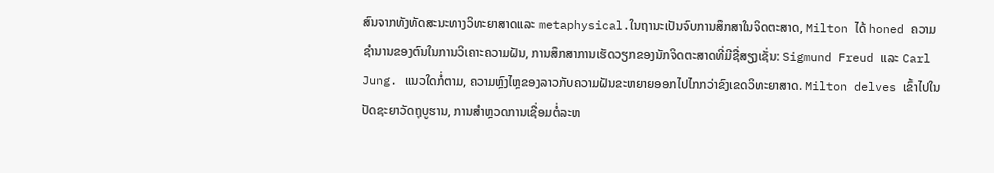ສົນຈາກທັງທັດສະນະທາງວິທະຍາສາດແລະ metaphysical.ໃນຖານະເປັນຈົບການສຶກສາໃນຈິດຕະສາດ, Milton ໄດ້ honed ຄວາມຊໍານານຂອງຕົນໃນການວິເຄາະຄວາມຝັນ, ການສຶກສາການເຮັດວຽກຂອງນັກຈິດຕະສາດທີ່ມີຊື່ສຽງເຊັ່ນ: Sigmund Freud ແລະ Carl Jung. ແນວໃດກໍ່ຕາມ, ຄວາມຫຼົງໄຫຼຂອງລາວກັບຄວາມຝັນຂະຫຍາຍອອກໄປໄກກວ່າຂົງເຂດວິທະຍາສາດ. Milton delves ເຂົ້າໄປໃນປັດຊະຍາວັດຖຸບູຮານ, ການສໍາຫຼວດການເຊື່ອມຕໍ່ລະຫ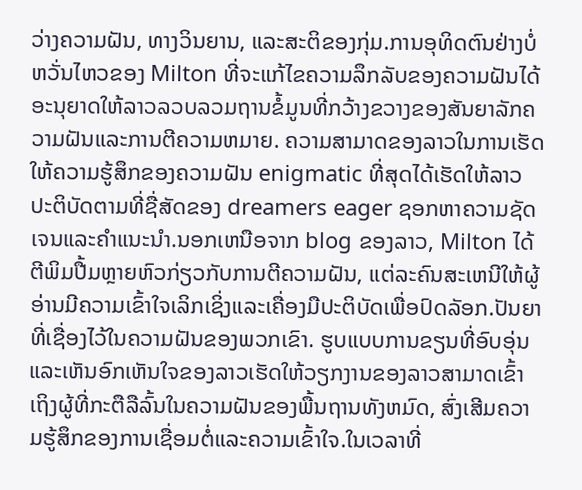ວ່າງຄວາມຝັນ, ທາງວິນຍານ, ແລະສະຕິຂອງກຸ່ມ.ການອຸທິດຕົນຢ່າງບໍ່ຫວັ່ນໄຫວຂອງ Milton ທີ່ຈະແກ້ໄຂຄວາມລຶກລັບຂອງຄວາມຝັນໄດ້ອະນຸຍາດໃຫ້ລາວລວບລວມຖານຂໍ້ມູນທີ່ກວ້າງຂວາງຂອງສັນຍາລັກຄວາມຝັນແລະການຕີຄວາມຫມາຍ. ຄວາມສາມາດຂອງລາວໃນການເຮັດໃຫ້ຄວາມຮູ້ສຶກຂອງຄວາມຝັນ enigmatic ທີ່ສຸດໄດ້ເຮັດໃຫ້ລາວປະຕິບັດຕາມທີ່ຊື່ສັດຂອງ dreamers eager ຊອກຫາຄວາມຊັດເຈນແລະຄໍາແນະນໍາ.ນອກເຫນືອຈາກ blog ຂອງລາວ, Milton ໄດ້ຕີພິມປື້ມຫຼາຍຫົວກ່ຽວກັບການຕີຄວາມຝັນ, ແຕ່ລະຄົນສະເຫນີໃຫ້ຜູ້ອ່ານມີຄວາມເຂົ້າໃຈເລິກເຊິ່ງແລະເຄື່ອງມືປະຕິບັດເພື່ອປົດລັອກ.ປັນຍາທີ່ເຊື່ອງໄວ້ໃນຄວາມຝັນຂອງພວກເຂົາ. ຮູບແບບການຂຽນທີ່ອົບອຸ່ນແລະເຫັນອົກເຫັນໃຈຂອງລາວເຮັດໃຫ້ວຽກງານຂອງລາວສາມາດເຂົ້າເຖິງຜູ້ທີ່ກະຕືລືລົ້ນໃນຄວາມຝັນຂອງພື້ນຖານທັງຫມົດ, ສົ່ງເສີມຄວາມຮູ້ສຶກຂອງການເຊື່ອມຕໍ່ແລະຄວາມເຂົ້າໃຈ.ໃນເວລາທີ່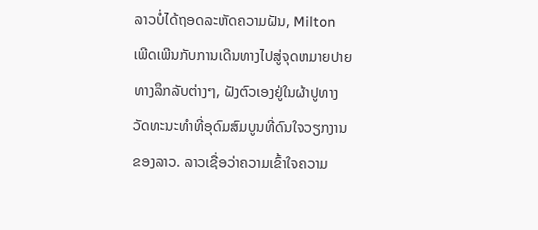ລາວບໍ່ໄດ້ຖອດລະຫັດຄວາມຝັນ, Milton ເພີດເພີນກັບການເດີນທາງໄປສູ່ຈຸດຫມາຍປາຍທາງລຶກລັບຕ່າງໆ, ຝັງຕົວເອງຢູ່ໃນຜ້າປູທາງວັດທະນະທໍາທີ່ອຸດົມສົມບູນທີ່ດົນໃຈວຽກງານຂອງລາວ. ລາວເຊື່ອວ່າຄວາມເຂົ້າໃຈຄວາມ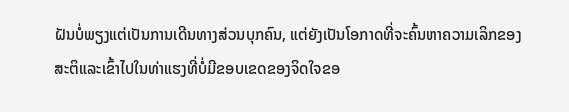ຝັນບໍ່ພຽງແຕ່ເປັນການເດີນທາງສ່ວນບຸກຄົນ, ແຕ່ຍັງເປັນໂອກາດທີ່ຈະຄົ້ນຫາຄວາມເລິກຂອງສະຕິແລະເຂົ້າໄປໃນທ່າແຮງທີ່ບໍ່ມີຂອບເຂດຂອງຈິດໃຈຂອ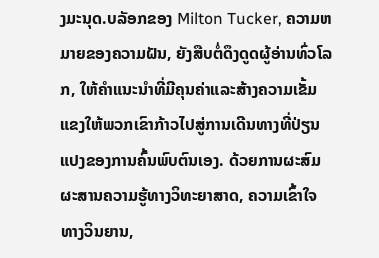ງມະນຸດ.ບລັອກຂອງ Milton Tucker, ຄວາມຫມາຍຂອງຄວາມຝັນ, ຍັງສືບຕໍ່ດຶງດູດຜູ້ອ່ານທົ່ວໂລກ, ໃຫ້ຄໍາແນະນໍາທີ່ມີຄຸນຄ່າແລະສ້າງຄວາມເຂັ້ມແຂງໃຫ້ພວກເຂົາກ້າວໄປສູ່ການເດີນທາງທີ່ປ່ຽນແປງຂອງການຄົ້ນພົບຕົນເອງ. ດ້ວຍການຜະສົມຜະສານຄວາມຮູ້ທາງວິທະຍາສາດ, ຄວາມເຂົ້າໃຈທາງວິນຍານ,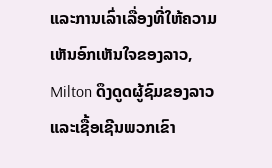ແລະການເລົ່າເລື່ອງທີ່ໃຫ້ຄວາມເຫັນອົກເຫັນໃຈຂອງລາວ, Milton ດຶງດູດຜູ້ຊົມຂອງລາວແລະເຊື້ອເຊີນພວກເຂົາ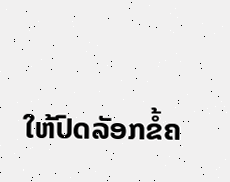ໃຫ້ປົດລັອກຂໍ້ຄ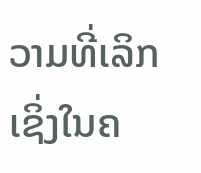ວາມທີ່ເລິກເຊິ່ງໃນຄ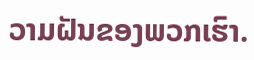ວາມຝັນຂອງພວກເຮົາ.